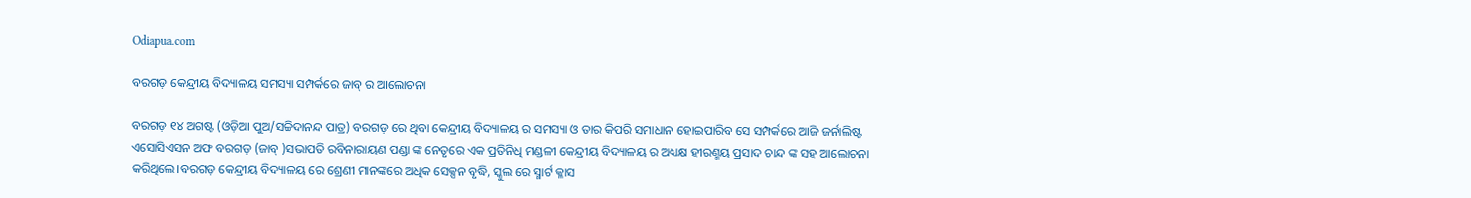Odiapua.com

ବରଗଡ଼ କେନ୍ଦ୍ରୀୟ ବିଦ୍ୟାଳୟ ସମସ୍ୟା ସମ୍ପର୍କରେ ଜାବ୍ ର ଆଲୋଚନା

ବରଗଡ଼ ୧୪ ଅଗଷ୍ଟ (ଓଡ଼ିଆ ପୁଅ/ସଚ୍ଚିଦାନନ୍ଦ ପାତ୍ର) ବରଗଡ଼ ରେ ଥିବା କେନ୍ଦ୍ରୀୟ ବିଦ୍ୟାଳୟ ର ସମସ୍ୟା ଓ ତାର କିପରି ସମାଧାନ ହୋଇପାରିବ ସେ ସମ୍ପର୍କରେ ଆଜି ଜର୍ନାଲିଷ୍ଟ ଏସୋସିଏସନ ଅଫ ବରଗଡ଼ (ଜାବ୍ )ସଭାପତି ରବିନାରାୟଣ ପଣ୍ଡା ଙ୍କ ନେତୃରେ ଏକ ପ୍ରତିନିଧି ମଣ୍ଡଳୀ କେନ୍ଦ୍ରୀୟ ବିଦ୍ୟାଳୟ ର ଅଧ୍ୟକ୍ଷ ହୀରଣ୍ମୟ ପ୍ରସାଦ ଚାନ୍ଦ ଙ୍କ ସହ ଆଲୋଚନା କରିଥିଲେ।ବରଗଡ଼ କେନ୍ଦ୍ରୀୟ ବିଦ୍ୟାଳୟ ରେ ଶ୍ରେଣୀ ମାନଙ୍କରେ ଅଧିକ ସେକ୍ସନ ବୃଦ୍ଧି, ସ୍କୁଲ ରେ ସ୍ମାର୍ଟ କ୍ଳାସ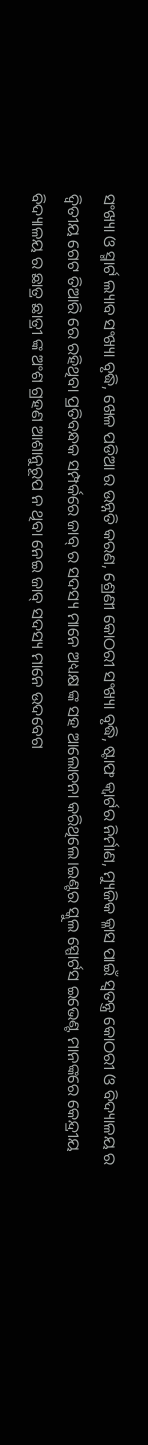ସଂଖ୍ୟା ଓ ସ୍ମାର୍ଟ ଲ୍ୟାବ ସଂଖ୍ୟା ବୃଦ୍ଧି, ଖେଳ ପଡିଆ ର ଉନ୍ନତି କରଣ, ଶ୍ରେଣୀ କୋଠରୀ ସଂଖ୍ୟା ବୃଦ୍ଧି, ଷ୍ଟାଫ କ୍ୱାର୍ଟର ନିର୍ମାଣ, ମ୍ୟୁଜିକ କ୍ଳାସ ପାଇଁ ସ୍ୱତନ୍ତ୍ର କୋଠରୀ ଓ ବିଦ୍ୟାଳୟ ର ଦ୍ଵିତୀୟ ଗେଟ ତିଆରି ରେ ରହିଥିବା ପ୍ରତିବନ୍ଧକ ସମ୍ପର୍କରେ ଜାବ୍ ର ସଦସ୍ୟ ମାନେ ଅଧ୍ୟକ୍ଷ ଙ୍କ ସହ ଆଲୋଚନା କରିଥିଲେ।ଇଣ୍ଟର ସ୍କୁଲ ସ୍ପୋର୍ଟସ ଇଭେଣ୍ଟ ମାନଙ୍କରେ କେନ୍ଦ୍ରୀୟ ବିଦ୍ୟାଳୟ ର ଛାତ୍ର ଛାତ୍ରୀ ଙ୍କ ଅଂଶ ଗ୍ରହଣ ଆଶାନୁରୂପ ନ ଥିବା ନେଇ ଜାବ୍ ସଦସ୍ୟ ମାନେ ଉଦବେଗ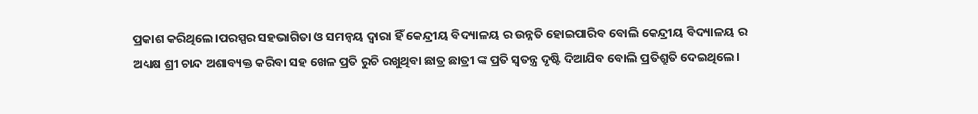ପ୍ରକାଶ କରିଥିଲେ।ପରସ୍ପର ସହଭାଗିତା ଓ ସମନ୍ୱୟ ଦ୍ୱାରା ହିଁ କେନ୍ଦ୍ରୀୟ ବିଦ୍ୟାଳୟ ର ଉନ୍ନତି ହୋଇପାରିବ ବୋଲି କେନ୍ଦ୍ରୀୟ ବିଦ୍ୟାଳୟ ର ଅଧ୍ୟକ୍ଷ ଶ୍ରୀ ଚାନ୍ଦ ଅଶାବ୍ୟକ୍ତ କରିବା ସହ ଖେଳ ପ୍ରତି ରୁଚି ରଖୁଥିବା ଛାତ୍ର ଛାତ୍ରୀ ଙ୍କ ପ୍ରତି ସ୍ୱତନ୍ତ୍ର ଦୃଷ୍ଟି ଦିଆଯିବ ବୋଲି ପ୍ରତିଶ୍ରୁତି ଦେଇଥିଲେ।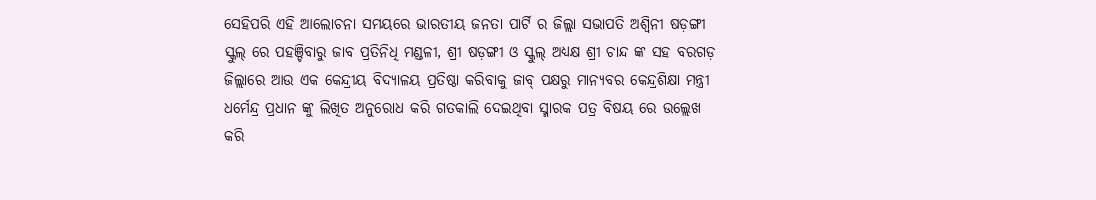ସେହିପରି ଏହି ଆଲୋଚନା ସମୟରେ ଭାରତୀୟ ଜନତା ପାର୍ଟି ର ଜିଲ୍ଲା ସଭାପତି ଅଶ୍ଵିନୀ ଷଡ଼ଙ୍ଗୀ ସ୍କୁଲ୍ ରେ ପହଞ୍ଚିବାରୁ ଜାବ ପ୍ରତିନିଧି ମଣ୍ଡଳୀ, ଶ୍ରୀ ଷଡ଼ଙ୍ଗୀ ଓ ସ୍କୁଲ୍ ଅଧ୍ୟକ୍ଷ ଶ୍ରୀ ଚାନ୍ଦ ଙ୍କ ସହ ବରଗଡ଼ ଜିଲ୍ଲାରେ ଆଉ ଏକ କେନ୍ଦ୍ରୀୟ ବିଦ୍ୟାଳୟ ପ୍ରତିଷ୍ଠା କରିବାକୁ ଜାବ୍ ପକ୍ଷରୁ ମାନ୍ୟବର କେନ୍ଦ୍ରଶିକ୍ଷା ମନ୍ତ୍ରୀ ଧର୍ମେନ୍ଦ୍ର ପ୍ରଧାନ ଙ୍କୁ ଲିଖିତ ଅନୁରୋଧ କରି ଗତକାଲି ଦେଇଥିବା ସ୍ମାରକ ପତ୍ର ବିଷୟ ରେ ଉଲ୍ଲେଖ କରି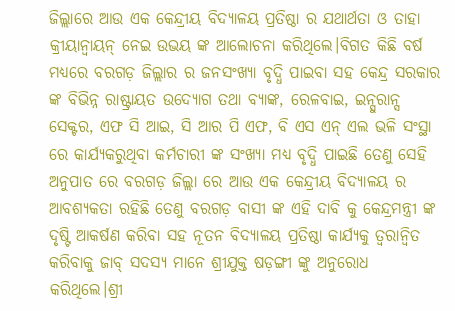ଜିଲ୍ଲାରେ ଆଉ ଏକ କେନ୍ଦ୍ରୀୟ ବିଦ୍ୟାଳୟ ପ୍ରତିଷ୍ଠା ର ଯଥାର୍ଥତା ଓ ତାହା କ୍ରୀୟାନ୍ଵାୟନ୍ ନେଇ ଉଭୟ ଙ୍କ ଆଲୋଚନା କରିଥିଲେ।ବିଗତ କିଛି ବର୍ଷ ମଧ୍ୟରେ ବରଗଡ଼ ଜିଲ୍ଲାର ର ଜନସଂଖ୍ୟା ବୃଦ୍ଧି ପାଇବା ସହ କେନ୍ଦ୍ର ସରକାର ଙ୍କ ବିଭିନ୍ନ ରାଷ୍ଟ୍ରାୟତ ଉଦ୍ୟୋଗ ତଥା ବ୍ୟାଙ୍କ, ରେଳବାଇ, ଇନ୍ସୁରାନ୍ସ ସେକ୍ଟର, ଏଫ ସି ଆଇ, ସି ଆର ପି ଏଫ, ବି ଏସ ଏନ୍ ଏଲ ଭଳି ସଂସ୍ଥା ରେ କାର୍ଯ୍ୟକରୁଥିବା କର୍ମଚାରୀ ଙ୍କ ସଂଖ୍ୟା ମଧ୍ୟ ବୃଦ୍ଧି ପାଇଛି ତେଣୁ ସେହି ଅନୁପାତ ରେ ବରଗଡ଼ ଜିଲ୍ଲା ରେ ଆଉ ଏକ କେନ୍ଦ୍ରୀୟ ବିଦ୍ୟାଳୟ ର ଆବଶ୍ୟକତା ରହିଛି ତେଣୁ ବରଗଡ଼ ବାସୀ ଙ୍କ ଏହି ଦାବି କୁ କେନ୍ଦ୍ରମନ୍ତ୍ରୀ ଙ୍କ ଦୃଷ୍ଟି ଆକର୍ଷଣ କରିବା ସହ ନୂତନ ବିଦ୍ୟାଳୟ ପ୍ରତିଷ୍ଠା କାର୍ଯ୍ୟକୁ ତ୍ୱରାନ୍ୱିତ କରିବାକୁ ଜାବ୍ ସଦସ୍ୟ ମାନେ ଶ୍ରୀଯୁକ୍ତ ଷଡ଼ଙ୍ଗୀ ଙ୍କୁ ଅନୁରୋଧ କରିଥିଲେ।ଶ୍ରୀ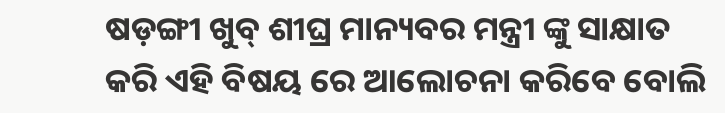ଷଡ଼ଙ୍ଗୀ ଖୁବ୍ ଶୀଘ୍ର ମାନ୍ୟବର ମନ୍ତ୍ରୀ ଙ୍କୁ ସାକ୍ଷାତ କରି ଏହି ବିଷୟ ରେ ଆଲୋଚନା କରିବେ ବୋଲି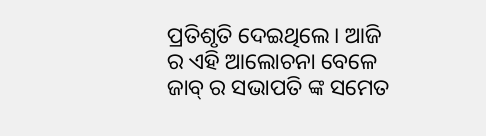ପ୍ରତିଶୃତି ଦେଇଥିଲେ। ଆଜି ର ଏହି ଆଲୋଚନା ବେଳେ ଜାବ୍ ର ସଭାପତି ଙ୍କ ସମେତ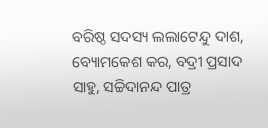ବରିଷ୍ଠ ସଦସ୍ୟ ଲଲାଟେନ୍ଦୁ ଦାଶ, ବ୍ୟୋମକେଶ କର, ବଦ୍ରୀ ପ୍ରସାଦ ସାହୁ, ସଚ୍ଚିଦାନନ୍ଦ ପାତ୍ର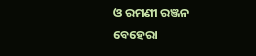ଓ ରମଣୀ ରଞ୍ଜନ ବେହେରା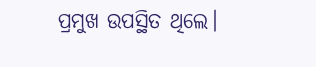ପ୍ରମୁଖ ଉପସ୍ଥିତ ଥିଲେ।